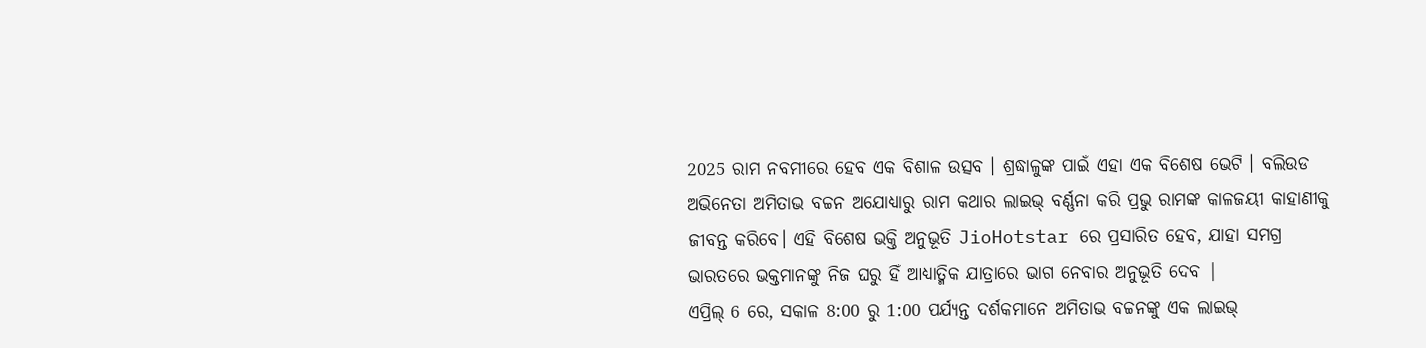2025 ରାମ ନବମୀରେ ହେବ ଏକ ବିଶାଳ ଉତ୍ସବ । ଶ୍ରଦ୍ଧାଳୁଙ୍କ ପାଇଁ ଏହା ଏକ ବିଶେଷ ଭେଟି । ବଲିଉଡ ଅଭିନେତା ଅମିତାଭ ବଚ୍ଚନ ଅଯୋଧ୍ୟାରୁ ରାମ କଥାର ଲାଇଭ୍ ବର୍ଣ୍ଣନା କରି ପ୍ରଭୁ ରାମଙ୍କ କାଳଜୟୀ କାହାଣୀକୁ ଜୀବନ୍ତ କରିବେ। ଏହି ବିଶେଷ ଭକ୍ତି ଅନୁଭୂତି JioHotstar ରେ ପ୍ରସାରିତ ହେବ, ଯାହା ସମଗ୍ର ଭାରତରେ ଭକ୍ତମାନଙ୍କୁ ନିଜ ଘରୁ ହିଁ ଆଧ୍ୟାତ୍ମିକ ଯାତ୍ରାରେ ଭାଗ ନେବାର ଅନୁଭୂତି ଦେବ |
ଏପ୍ରିଲ୍ 6 ରେ, ସକାଳ 8:00 ରୁ 1:00 ପର୍ଯ୍ୟନ୍ତ ଦର୍ଶକମାନେ ଅମିତାଭ ବଚ୍ଚନଙ୍କୁ ଏକ ଲାଇଭ୍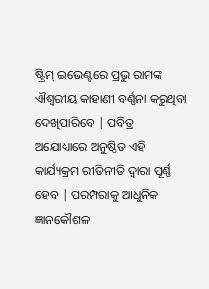ଷ୍ଟ୍ରିମ୍ ଇଭେଣ୍ଟରେ ପ୍ରଭୁ ରାମଙ୍କ ଐଶ୍ୱରୀୟ କାହାଣୀ ବର୍ଣ୍ଣନା କରୁଥିବା ଦେଖିପାରିବେ | ପବିତ୍ର ଅଯୋଧ୍ୟାରେ ଅନୁଷ୍ଠିତ ଏହି କାର୍ଯ୍ୟକ୍ରମ ରୀତିନୀତି ଦ୍ୱାରା ପୂର୍ଣ୍ଣ ହେବ | ପରମ୍ପରାକୁ ଆଧୁନିକ ଜ୍ଞାନକୌଶଳ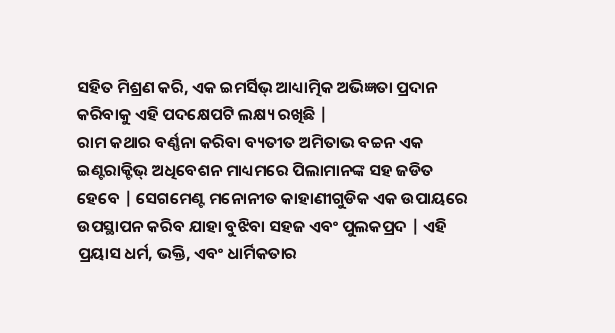ସହିତ ମିଶ୍ରଣ କରି, ଏକ ଇମର୍ସିଭ୍ ଆଧ୍ୟାତ୍ମିକ ଅଭିଜ୍ଞତା ପ୍ରଦାନ କରିବାକୁ ଏହି ପଦକ୍ଷେପଟି ଲକ୍ଷ୍ୟ ରଖିଛି |
ରାମ କଥାର ବର୍ଣ୍ଣନା କରିବା ବ୍ୟତୀତ ଅମିତାଭ ବଚ୍ଚନ ଏକ ଇଣ୍ଟରାକ୍ଟିଭ୍ ଅଧିବେଶନ ମାଧ୍ୟମରେ ପିଲାମାନଙ୍କ ସହ ଜଡିତ ହେବେ | ସେଗମେଣ୍ଟ ମନୋନୀତ କାହାଣୀଗୁଡିକ ଏକ ଉପାୟରେ ଉପସ୍ଥାପନ କରିବ ଯାହା ବୁଝିବା ସହଜ ଏବଂ ପୁଲକପ୍ରଦ | ଏହି ପ୍ରୟାସ ଧର୍ମ, ଭକ୍ତି, ଏବଂ ଧାର୍ମିକତାର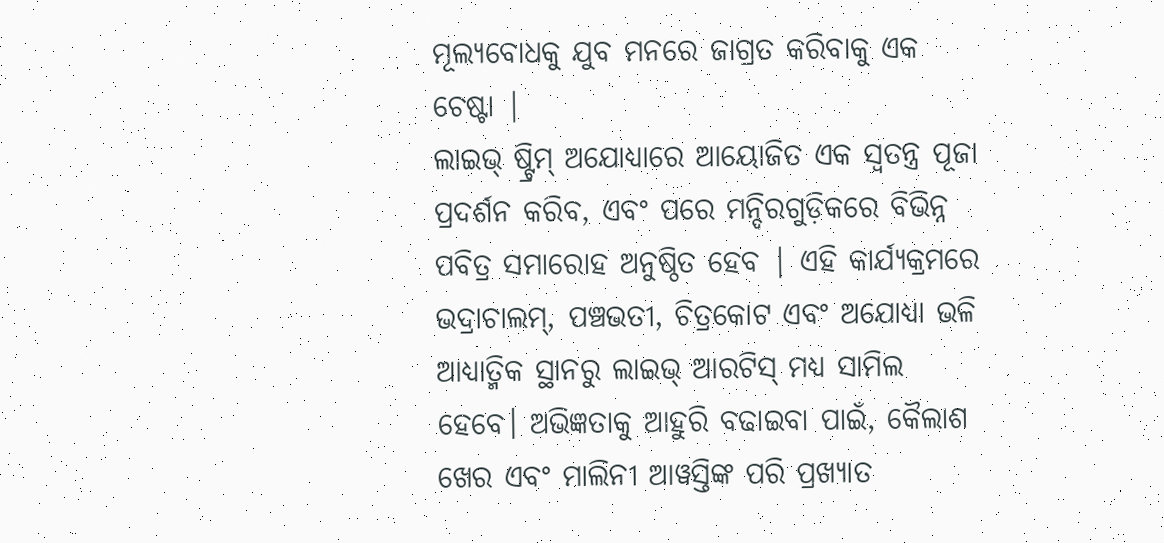ମୂଲ୍ୟବୋଧକୁ ଯୁବ ମନରେ ଜାଗ୍ରତ କରିବାକୁ ଏକ ଚେଷ୍ଟା |
ଲାଇଭ୍ ଷ୍ଟ୍ରିମ୍ ଅଯୋଧ୍ୟାରେ ଆୟୋଜିତ ଏକ ସ୍ୱତନ୍ତ୍ର ପୂଜା ପ୍ରଦର୍ଶନ କରିବ, ଏବଂ ପରେ ମନ୍ଦିରଗୁଡ଼ିକରେ ବିଭିନ୍ନ ପବିତ୍ର ସମାରୋହ ଅନୁଷ୍ଠିତ ହେବ | ଏହି କାର୍ଯ୍ୟକ୍ରମରେ ଭଦ୍ରାଚାଲମ୍, ପଞ୍ଚଭତୀ, ଚିତ୍ରକୋଟ ଏବଂ ଅଯୋଧ୍ୟା ଭଳି ଆଧ୍ୟାତ୍ମିକ ସ୍ଥାନରୁ ଲାଇଭ୍ ଆରଟିସ୍ ମଧ୍ୟ ସାମିଲ ହେବେ। ଅଭିଜ୍ଞତାକୁ ଆହୁରି ବଢାଇବା ପାଇଁ, କୈଲାଶ ଖେର ଏବଂ ମାଲିନୀ ଆୱସ୍ତିଙ୍କ ପରି ପ୍ରଖ୍ୟାତ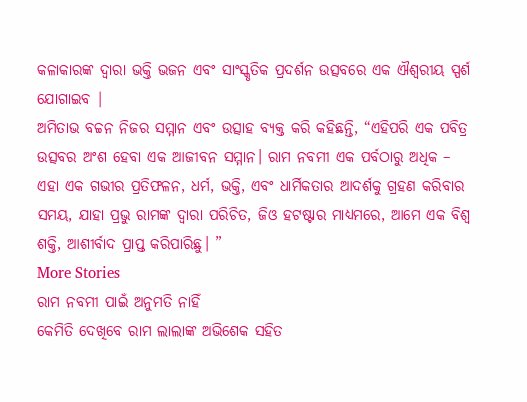କଳାକାରଙ୍କ ଦ୍ୱାରା ଭକ୍ତି ଭଜନ ଏବଂ ସାଂସ୍କୃତିକ ପ୍ରଦର୍ଶନ ଉତ୍ସବରେ ଏକ ଐଶ୍ୱରୀୟ ସ୍ପର୍ଶ ଯୋଗାଇବ |
ଅମିତାଭ ବଚ୍ଚନ ନିଜର ସମ୍ମାନ ଏବଂ ଉତ୍ସାହ ବ୍ୟକ୍ତ କରି କହିଛନ୍ତି, “ଏହିପରି ଏକ ପବିତ୍ର ଉତ୍ସବର ଅଂଶ ହେବା ଏକ ଆଜୀବନ ସମ୍ମାନ। ରାମ ନବମୀ ଏକ ପର୍ବଠାରୁ ଅଧିକ – ଏହା ଏକ ଗଭୀର ପ୍ରତିଫଳନ, ଧର୍ମ, ଭକ୍ତି, ଏବଂ ଧାର୍ମିକତାର ଆଦର୍ଶକୁ ଗ୍ରହଣ କରିବାର ସମୟ, ଯାହା ପ୍ରଭୁ ରାମଙ୍କ ଦ୍ୱାରା ପରିଚିତ, ଜିଓ ହଟଷ୍ଟାର ମାଧ୍ୟମରେ, ଆମେ ଏକ ବିଶ୍ବ ଶକ୍ତି, ଆଶୀର୍ବାଦ ପ୍ରାପ୍ତ କରିପାରିଛୁ। ”
More Stories
ରାମ ନବମୀ ପାଇଁ ଅନୁମତି ନାହିଁ
କେମିତି ଦେଖିବେ ରାମ ଲାଲାଙ୍କ ଅଭିଶେକ ସହିତ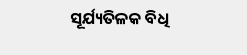ସୂର୍ଯ୍ୟତିଳକ ବିଧି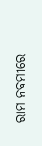ରାମ ନବମୀରେ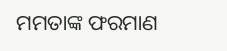ମମତାଙ୍କ ଫରମାଣ